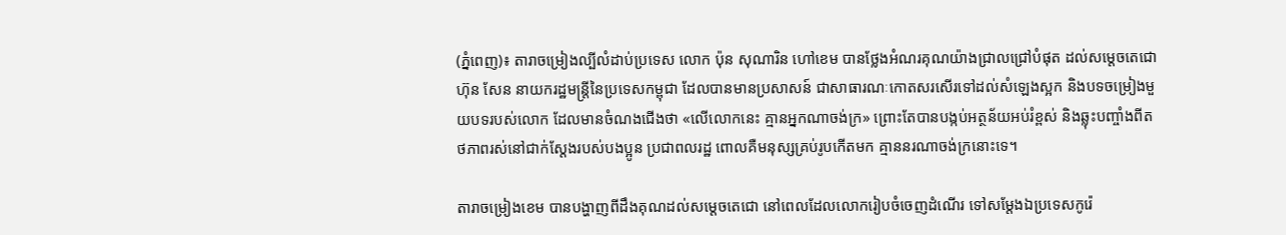(ភ្នំពេញ)៖ តារាចម្រៀងល្បីលំដាប់ប្រទេស លោក ប៉ុន សុណារិន ហៅខេម បានថ្លែងអំណរគុណយ៉ាងជ្រាលជ្រៅបំផុត ដល់សម្ដេចតេជោ ហ៊ុន សែន នាយករដ្ឋមន្រ្ដីនៃប្រទេសកម្ពុជា ដែលបានមានប្រសាសន៍ ជាសាធារណៈកោតសរសើរទៅដល់សំឡេងស្អក និងបទចម្រៀងមួយបទរបស់លោក ដែលមានចំណងជើងថា «លើលោកនេះ គ្មានអ្នកណាចង់ក្រ» ព្រោះតែបានបង្កប់អត្ថន័យអប់រំខ្ពស់ និងឆ្លុះបញ្ចាំងពីតថភាពរស់នៅជាក់ស្ដែងរបស់បងប្អូន ប្រជាពលរដ្ឋ ពោលគឺមនុស្សគ្រប់រូបកើតមក គ្មាននរណាចង់ក្រនោះទេ។

តារាចម្រៀងខេម បានបង្ហាញពីដឹងគុណដល់សម្ដេចតេជោ នៅពេលដែលលោករៀបចំចេញដំណើរ ទៅសម្ដែងឯប្រទេសកូរ៉េ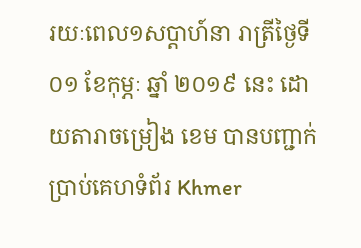រយៈពេល១សប្ដាហ៍នា រាត្រីថ្ងៃទី ០១ ខែកុម្ភៈ ឆ្នាំ ២០១៩ នេះ ដោយតារាចម្រៀង ខេម បានបញ្ជាក់ប្រាប់គេហទំព័រ Khmer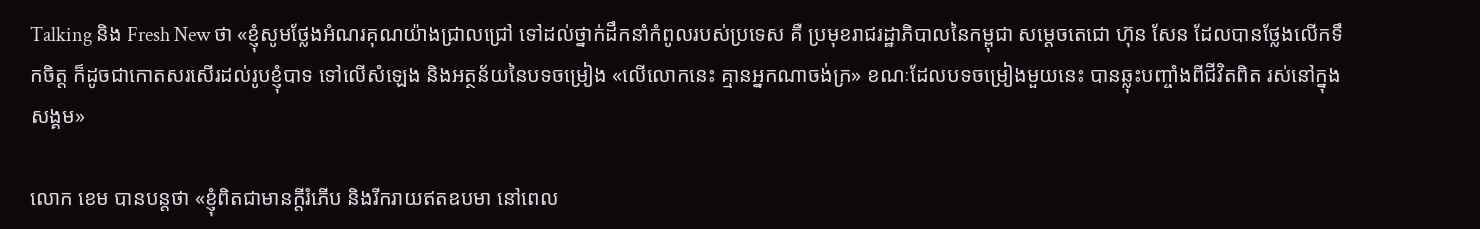Talking និង Fresh New ថា «ខ្ញុំសូមថ្លែងអំណរគុណយ៉ាងជ្រាលជ្រៅ ទៅដល់ថ្នាក់ដឹកនាំកំពូលរបស់ប្រទេស គឺ ប្រមុខរាជរដ្ឋាភិបាលនៃកម្ពុជា សម្ដេចតេជោ ហ៊ុន សែន ដែលបានថ្លែងលើកទឹកចិត្ត ក៏ដូចជាកោតសរសើរដល់រូបខ្ញុំបាទ ទៅលើសំឡេង និងអត្ថន័យនៃបទចម្រៀង «លើលោកនេះ គ្មានអ្នកណាចង់ក្រ» ខណៈដែលបទចម្រៀងមួយនេះ បានឆ្លុះបញ្ចាំងពីជីវិតពិត រស់នៅក្នុងសង្គម»

លោក ខេម បានបន្តថា «ខ្ញុំពិតជាមានក្ដីរំភើប និងរីករាយឥតឧបមា នៅពេល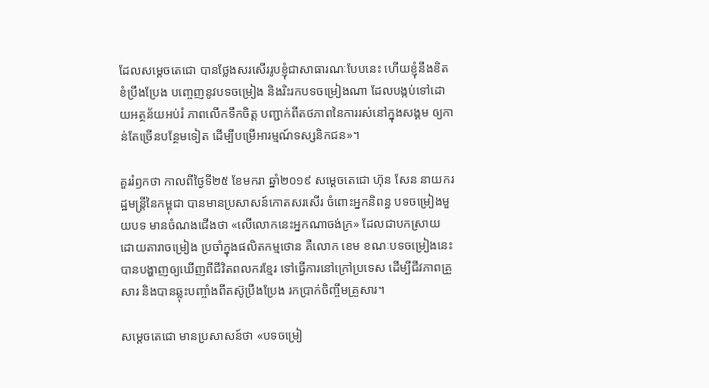ដែលសម្ដេចតេជោ បានថ្លែងសរសើររូបខ្ញុំជាសាធារណៈបែបនេះ ហើយខ្ញុំនឹងខិតខំប្រឹងប្រែង បញ្ចេញនូវបទចម្រៀង និងរិះរកបទចម្រៀងណា ដែលបង្កប់ទៅដោយអត្ថន័យអប់រំ ភាពលើកទឹកចិត្ត បញ្ជាក់ពីតថភាពនៃការរស់នៅក្នុងសង្គម ឲ្យកាន់តែច្រើនបន្ថែមទៀត ដើម្បីបម្រើអារម្មណ៍ទស្សនិកជន»។

គួររំឭកថា កាលពីថ្ងៃទី២៥ ខែមករា ឆ្នាំ២០១៩ សម្ដេចតេជោ ហ៊ុន សែន នាយករដ្ឋមន្ដ្រីនៃកម្ពុជា បានមានប្រសាសន៍កោតសរសើរ ចំពោះអ្នកនិពន្ធ បទចម្រៀងមួយបទ មានចំណងជើងថា «លើលោកនេះអ្នកណាចង់ក្រ» ដែលជាបកស្រាយ ដោយតារាចម្រៀង ប្រចាំក្នុងផលិតកម្មថោន គឺលោក ខេម ខណៈបទចម្រៀងនេះ បានបង្ហាញឲ្យឃើញពីជីវិតពលករខ្មែរ ទៅធ្វើការនៅក្រៅប្រទេស ដើម្បីជីវភាពគ្រួសារ និងបានឆ្លុះបញ្ចាំងពីតស៊ូប្រឹងប្រែង រកប្រាក់ចិញ្ចឹមគ្រួសារ។

សម្ដេចតេជោ មានប្រសាសន៍ថា «បទចម្រៀ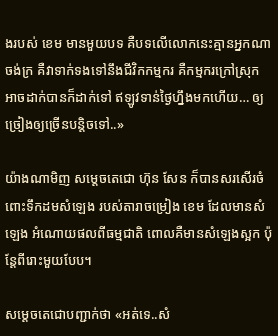ងរបស់ ខេម មានមួយបទ គឺបទលើលោកនេះគ្មានអ្នកណាចង់ក្រ គឺវាទាក់ទងទៅនឹងជីវិកកម្មករ គឺកម្មករក្រៅស្រុក អាចដាក់បានក៏ដាក់ទៅ ឥឡូវទាន់ថ្ងៃហ្នឹងមកហើយ… ឲ្យច្រៀងឲ្យច្រើនបន្តិចទៅ..»

យ៉ាងណាមិញ សម្តេចតេជោ ហ៊ុន សែន ក៏បានសរសើរចំពោះទឹកដមសំឡេង របស់តារាចម្រៀង ខេម ដែលមានសំឡេង អំណោយផលពីធម្មជាតិ ពោលគឺមានសំឡេងស្អក ប៉ុន្តែពីរោះមួយបែប។

សម្ដេចតេជោបញ្ជាក់ថា «អត់ទេ..សំ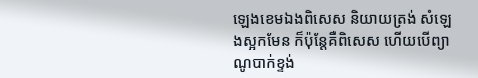ឡេងខេមឯងពិសេស និយាយត្រង់ សំឡេងស្អកមែន ក៏ប៉ុន្តែគឺពិសេស ហើយបើព្យាណូបាក់ខ្ទង់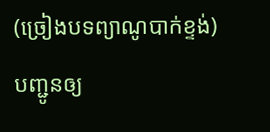(ច្រៀងបទព្យាណូបាក់ខ្ទង់) បញ្ជូនឲ្យ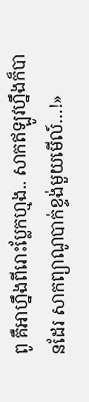ពូ គឺអាហ្នឹងពីរោះប្លែកហ្មង.. សាកឥឡូវហ្នឹងក៏បានដែរ សាកព្យាណូបាក់ខ្ទង់មួយមើល៍…!»